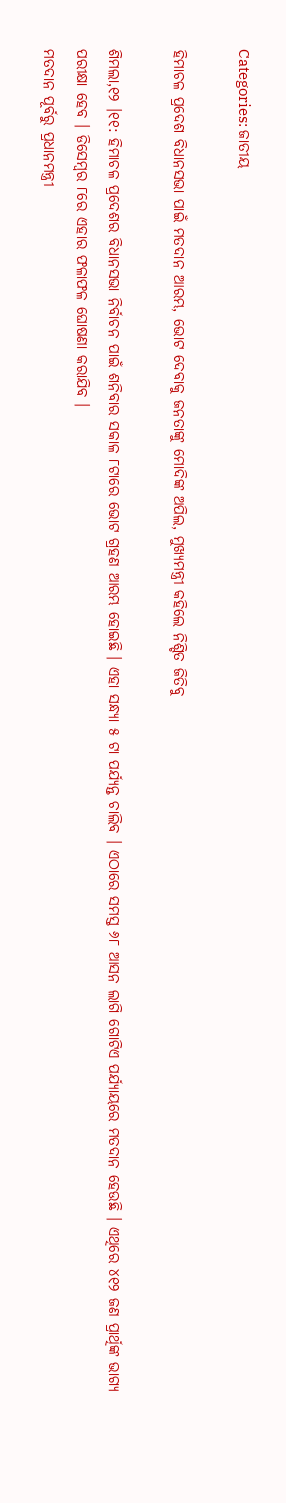Categories: ଜାତୀୟ

ହିମାଚଳ ପ୍ରଦେଶ ବିଧାନସଭା ପାଇଁ ମତଦାନ ଆରମ୍ଭ, ଭୋଟ ଦେବାକୁ ଜନତାଙ୍କୁ ମୋଦିଙ୍କ ଅପିଲ, ମୁଖ୍ୟମନ୍ତ୍ରୀ କହିଲେ ନିଶ୍ଚିତ ଜିତିବୁ

ଶିମଲା,୧୨ ।୧୧: ହିମାଚଳ ପ୍ରଦେଶର ବିଧାନସଭା ନିର୍ବାଚନ ପାଇଁ ଶନିବାର ସକାଳ ୮ଟାରେ ଭୋଟ ଗ୍ରହଣ ଆରମ୍ଭ ହୋଇଛି । ଏହା ସନ୍ଧ୍ୟା ୫ ଟା ପର୍ଯ୍ୟନ୍ତ ଚାଲିବ । ଏଠାରେ ସମସ୍ତ ୬୮ ଆସନ ଲାଗି ଗୋଟିଏ ପର୍ଯ୍ୟାୟରେ ମତଦାନ ହେଉଛି । ଏଥିରେ ୪୧୨ ଜଣ ପ୍ରାର୍ଥିଙ୍କ ଭାଗ୍ୟ ପରୀକ୍ଷା ହେବ । ଡିସେମ୍ବର ୮ରେ ଏହାର ଫଳାଫଳ ଘୋଷଣା କରାଯିବ ।
ମତଦାନ ପୂର୍ବରୁ ପ୍ରଧାନମନ୍ତ୍ରୀ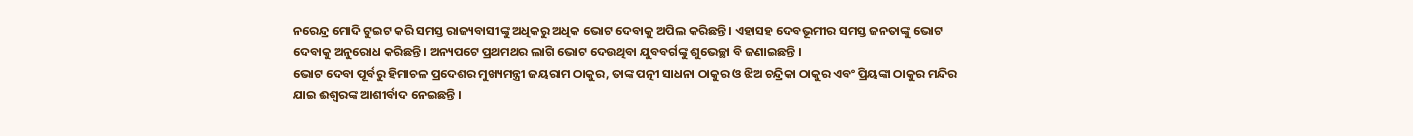ନରେନ୍ଦ୍ର ମୋଦି ଟୁଇଟ କରି ସମସ୍ତ ରାଜ୍ୟବାସୀଙ୍କୁ ଅଧିକରୁ ଅଧିକ ଭୋଟ ଦେବାକୁ ଅପିଲ କରିଛନ୍ତି । ଏହାସହ ଦେବଭୂମୀର ସମସ୍ତ ଜନତାଙ୍କୁ ଭୋଟ ଦେବାକୁ ଅନୁରୋଧ କରିଛନ୍ତି । ଅନ୍ୟପଟେ ପ୍ରଥମଥର ଲାଗି ଭୋଟ ଦେଉଥିବା ଯୁବବର୍ଗଙ୍କୁ ଶୁଭେଚ୍ଛା ବି ଜଣାଇଛନ୍ତି ।
ଭୋଟ ଦେବା ପୂର୍ବରୁ ହିମାଚଳ ପ୍ରଦେଶର ମୁଖ୍ୟମନ୍ତ୍ରୀ ଜୟରାମ ଠାକୁର, ତାଙ୍କ ପତ୍ନୀ ସାଧନା ଠାକୁର ଓ ଝିଅ ଚନ୍ଦ୍ରିକା ଠାକୁର ଏବଂ ପ୍ରିୟଙ୍କା ଠାକୁର ମନ୍ଦିର ଯାଇ ଈଶ୍ୱରଙ୍କ ଆଶୀର୍ବାଦ ନେଇଛନ୍ତି ।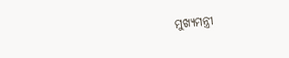ମୁଖ୍ୟମନ୍ତ୍ରୀ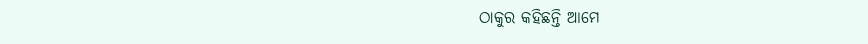ଠାକୁର କହିଛନ୍ତି ଆମେ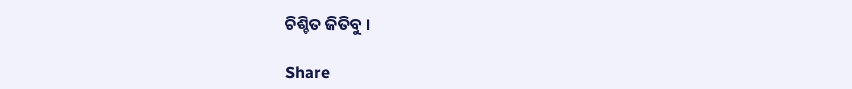ଚିଶ୍ଚିତ ଜିତିବୁ ।

Share